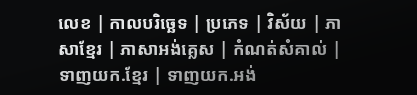លេខ | កាលបរិច្ឆេទ | ប្រភេទ | វិស័យ | ភាសាខ្មែរ | ភាសាអង់គ្លេស | កំណត់សំគាល់ | ទាញយក.ខ្មែរ | ទាញយក.អង់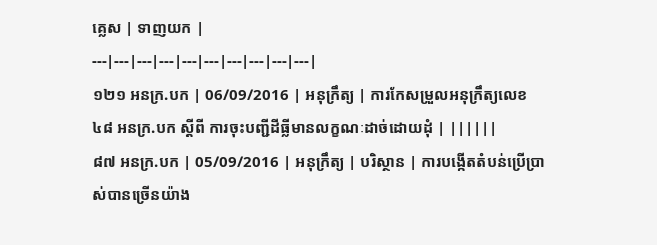គ្លេស | ទាញយក |
---|---|---|---|---|---|---|---|---|---|
១២១ អនក្រ.បក | 06/09/2016 | អនុក្រឹត្យ | ការកែសម្រួលអនុក្រឹត្យលេខ ៤៨ អនក្រ.បក ស្តីពី ការចុះបញ្ជីដីធ្លីមានលក្ខណៈដាច់ដោយដុំ | ||||||
៨៧ អនក្រ.បក | 05/09/2016 | អនុក្រឹត្យ | បរិស្ថាន | ការបង្កើតតំបន់ប្រើប្រាស់បានច្រើនយ៉ាង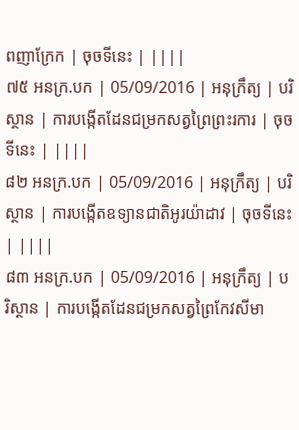ពញាក្រែក | ចុចទីនេះ | ||||
៧៥ អនក្រ.បក | 05/09/2016 | អនុក្រឹត្យ | បរិស្ថាន | ការបង្កើតដែនជម្រកសត្វព្រៃព្រះរការ | ចុចទីនេះ | ||||
៨២ អនក្រ.បក | 05/09/2016 | អនុក្រឹត្យ | បរិស្ថាន | ការបង្កើតឧទ្យានជាតិអូរយ៉ាដាវ | ចុចទីនេះ | ||||
៨៣ អនក្រ.បក | 05/09/2016 | អនុក្រឹត្យ | បរិស្ថាន | ការបង្កើតដែនជម្រកសត្វព្រៃកែវសីមា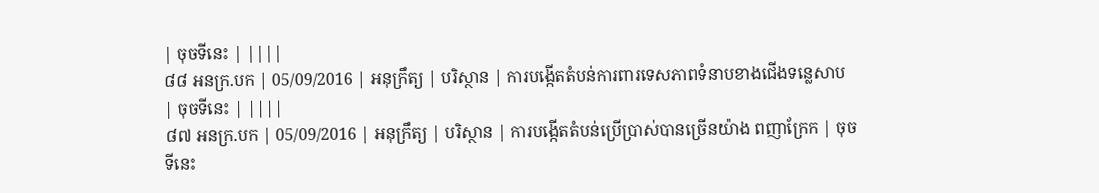| ចុចទីនេះ | ||||
៨៨ អនក្រ.បក | 05/09/2016 | អនុក្រឹត្យ | បរិស្ថាន | ការបង្កើតតំបន់ការពារទេសភាពទំនាបខាងជើងទន្លេសាប | ចុចទីនេះ | ||||
៨៧ អនក្រ.បក | 05/09/2016 | អនុក្រឹត្យ | បរិស្ថាន | ការបង្កើតតំបន់ប្រើប្រាស់បានច្រើនយ៉ាង ពញាក្រែក | ចុចទីនេះ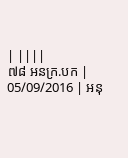| ||||
៧៨ អនក្រ.បក | 05/09/2016 | អនុ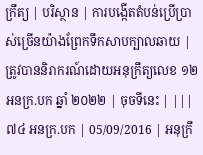ក្រឹត្យ | បរិស្ថាន | ការបង្កើតតំបន់ប្រើប្រាស់ច្រើនយ៉ាងព្រែកទឹកសាបក្បាលឆាយ | ត្រូវបាននិរាករណ៍ដោយអនុក្រឹត្យលេខ ១២ អនក្រ.បក ឆ្នាំ ២០២២ | ចុចទីនេះ | |||
៧៤ អនក្រ.បក | 05/09/2016 | អនុក្រឹ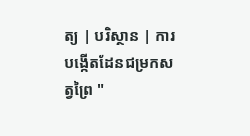ត្យ | បរិស្ថាន | ការបង្កើតដែនជម្រកសត្វព្រៃ "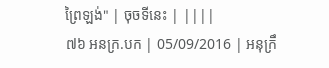ព្រៃឡង់" | ចុចទីនេះ | ||||
៧៦ អនក្រ.បក | 05/09/2016 | អនុក្រឹ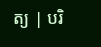ត្យ | បរិ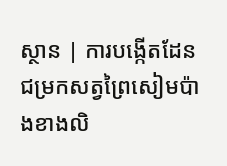ស្ថាន | ការបង្កើតដែនជម្រកសត្វព្រៃសៀមប៉ាងខាងលិ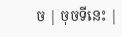ច | ចុចទីនេះ |